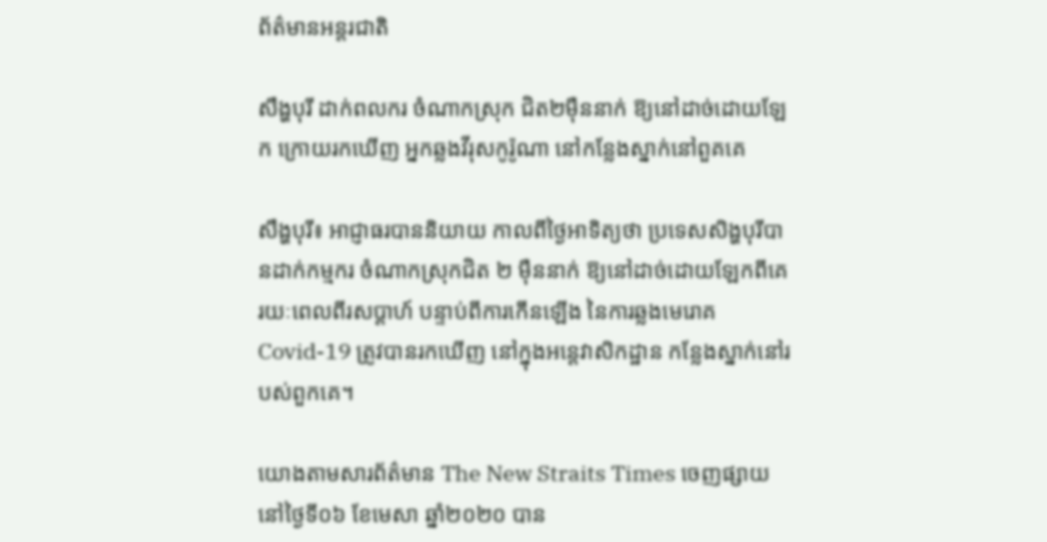ព័ត៌មានអន្តរជាតិ

សឹង្ហបុរី ដាក់ពលករ ចំណាកស្រុក ជិត២ម៉ឺននាក់ ឱ្យនៅដាច់ដោយឡែក ក្រោយរកឃើញ អ្នកឆ្លងវីរុសកូរ៉ូណា នៅកន្លែងស្នាក់នៅពួគគេ

សឹង្ហបុរី៖ អាជ្ញាធរបាននិយាយ កាលពីថ្ងៃអាទិត្យថា ប្រទេសសិង្ហបុរីបានដាក់កម្មករ ចំណាកស្រុកជិត ២ ម៉ឺននាក់ ឱ្យនៅដាច់ដោយឡែកពីគេ រយៈពេលពីរសប្តាហ៍ បន្ទាប់ពីការកើនឡើង នៃការឆ្លងមេរោគ Covid-19 ត្រូវបានរកឃើញ នៅក្នុងអន្តេវាសិកដ្ឋាន កន្លែងស្នាក់នៅរបស់ពួកគេ។

យោងតាមសារព័ត៌មាន The New Straits Times ចេញផ្សាយ នៅថ្ងៃទី០៦ ខែមេសា ឆ្នាំ២០២០ បាន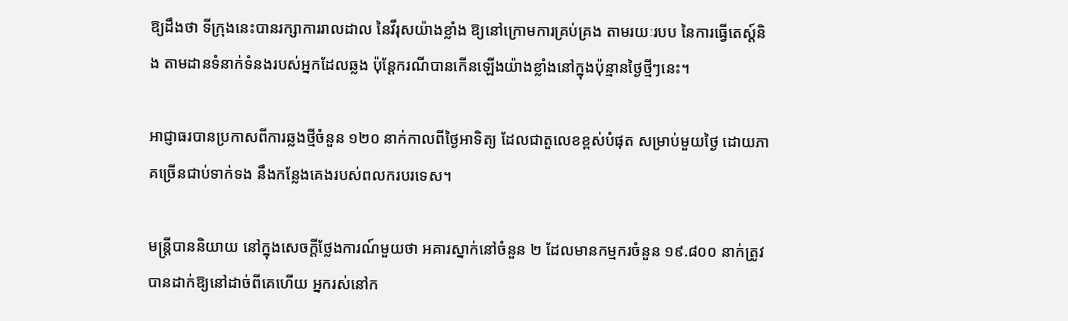ឱ្យដឹងថា ទីក្រុងនេះបានរក្សាការរាលដាល នៃវីរុសយ៉ាងខ្លាំង ឱ្យនៅក្រោមការគ្រប់គ្រង តាមរយៈរបប នៃការធ្វើតេស្ត៍និង តាមដានទំនាក់ទំនងរបស់អ្នកដែលឆ្លង ប៉ុន្តែករណីបានកើនឡើងយ៉ាងខ្លាំងនៅក្នុងប៉ុន្មានថ្ងៃថ្មីៗនេះ។

អាជ្ញាធរបានប្រកាសពីការឆ្លងថ្មីចំនួន ១២០ នាក់កាលពីថ្ងៃអាទិត្យ ដែលជាតួលេខខ្ពស់បំផុត សម្រាប់មួយថ្ងៃ ដោយភាគច្រើនជាប់ទាក់ទង នឹងកន្លែងគេងរបស់ពលករបរទេស។

មន្ត្រីបាននិយាយ នៅក្នុងសេចក្តីថ្លែងការណ៍មួយថា អគារស្នាក់នៅចំនួន ២ ដែលមានកម្មករចំនួន ១៩.៨០០ នាក់ត្រូវបានដាក់ឱ្យនៅដាច់ពីគេហើយ អ្នករស់នៅក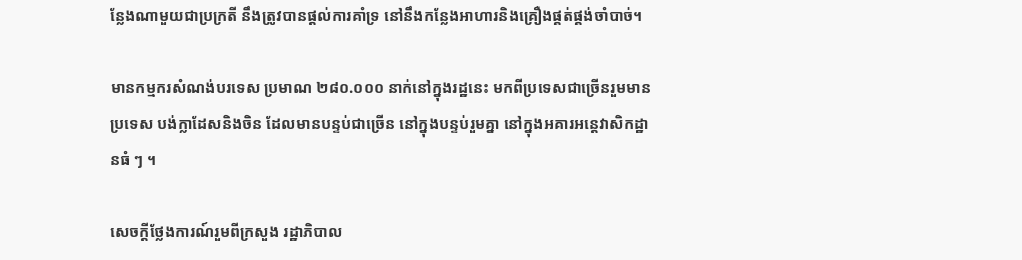ន្លែងណាមួយជាប្រក្រតី នឹងត្រូវបានផ្តល់ការគាំទ្រ នៅនឹងកន្លែងអាហារនិងគ្រឿងផ្គត់ផ្គង់ចាំបាច់។

មានកម្មករសំណង់បរទេស ប្រមាណ ២៨០.០០០ នាក់នៅក្នុងរដ្ឋនេះ មកពីប្រទេសជាច្រើនរួមមានប្រទេស បង់ក្លាដែសនិងចិន ដែលមានបន្ទប់ជាច្រើន នៅក្នុងបន្ទប់រួមគ្នា នៅក្នុងអគារអន្តេវាសិកដ្ឋានធំ ៗ ។

សេចក្តីថ្លែងការណ៍រួមពីក្រសួង រដ្ឋាភិបាល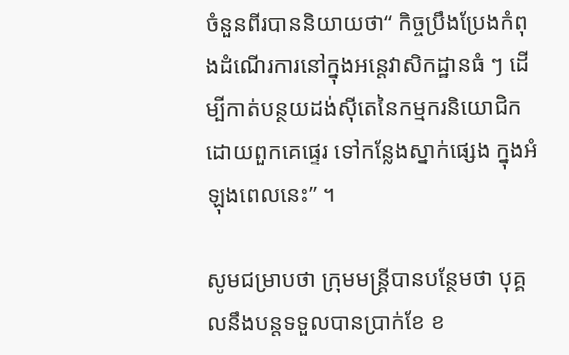ចំនួនពីរបាននិយាយថា“ កិច្ចប្រឹងប្រែងកំពុងដំណើរការនៅក្នុងអន្តេវាសិកដ្ឋានធំ ៗ ដើម្បីកាត់បន្ថយដង់ស៊ីតេនៃកម្មករនិយោជិក ដោយពួកគេផ្ទេរ ទៅកន្លែងស្នាក់ផ្សេង ក្នុងអំឡុងពេលនេះ” ។

សូមជម្រាបថា ក្រុមមន្រ្តីបានបន្ថែមថា បុគ្គលនឹងបន្តទទួលបានប្រាក់ខែ ខ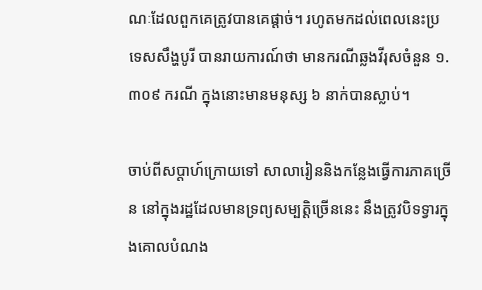ណៈដែលពួកគេត្រូវបានគេផ្តាច់។ រហូតមកដល់ពេលនេះប្រទេសសឹង្ហបូរី បានរាយការណ៍ថា មានករណីឆ្លងវីរុសចំនួន ១.៣០៩ ករណី ក្នុងនោះមានមនុស្ស ៦ នាក់បានស្លាប់។

ចាប់ពីសប្តាហ៍ក្រោយទៅ សាលារៀននិងកន្លែងធ្វើការភាគច្រើន នៅក្នុងរដ្ឋដែលមានទ្រព្យសម្បត្តិច្រើននេះ នឹងត្រូវបិទទ្វារក្នុងគោលបំណង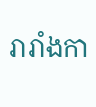រារាំងកា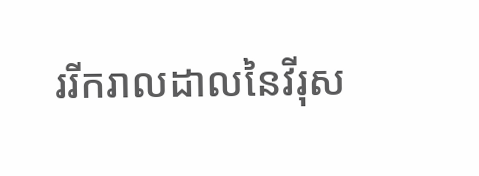ររីករាលដាលនៃវីរុស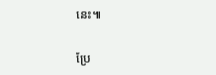នេះ៕

ប្រែ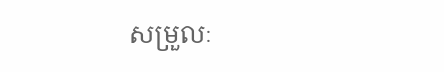សម្រួលៈ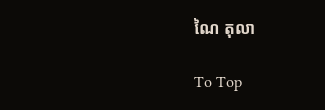ណៃ តុលា

To Top